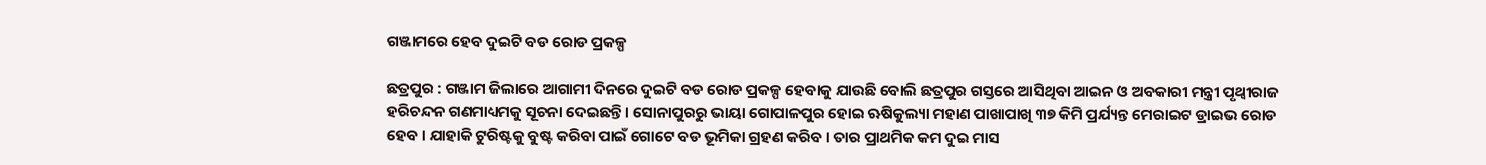ଗଞ୍ଜାମରେ ହେବ ଦୁଇଟି ବଡ ରୋଡ ପ୍ରକଳ୍ପ

ଛତ୍ରପୁର : ଗଞ୍ଜାମ ଜିଲାରେ ଆଗାମୀ ଦିନରେ ଦୁଇଟି ବଡ ରୋଡ ପ୍ରକଳ୍ପ ହେବାକୁ ଯାଉଛି ବୋଲି ଛତ୍ରପୁର ଗସ୍ତରେ ଆସିଥିବା ଆଇନ ଓ ଅବକାରୀ ମନ୍ତ୍ରୀ ପୃଥ୍ୱୀରାଜ ହରିଚନ୍ଦନ ଗଣମାଧ୍ୟମକୁ ସୂଚନା ଦେଇଛନ୍ତି । ସୋନାପୁରରୁ ଭାୟା ଗୋପାଳପୁର ହୋଇ ଋଷିକୁଲ୍ୟା ମହାଣ ପାଖାପାଖି ୩୭ କିମି ପ୍ରର୍ଯ୍ୟନ୍ତ ମେରାଇଟ ଡ୍ରାଇଭ ରୋଡ ହେବ । ଯାହାକି ଟୁରିଷ୍ଟକୁ ବୁଷ୍ଟ କରିବା ପାଇଁ ଗୋଟେ ବଡ ଭୂମିକା ଗ୍ରହଣ କରିବ । ତାର ପ୍ରାଥମିକ କମ ଦୁଇ ମାସ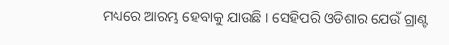ମଧ୍ୟରେ ଆରମ୍ଭ ହେବାକୁ ଯାଉଛି । ସେହିପରି ଓଡିଶାର ଯେଉଁ ଗ୍ରାଣ୍ଟ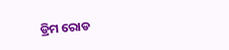ଡ୍ରିମ ରୋଡ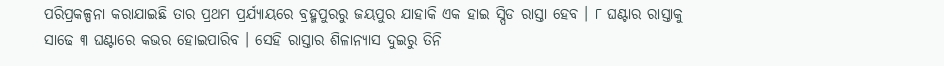ପରିପ୍ରକଳ୍ପନା କରାଯାଇଛି ତାର ପ୍ରଥମ ପ୍ରର୍ଯ୍ୟାୟରେ ବ୍ରହ୍ମପୁରରୁ ଜୟପୁର ଯାହାକି ଏକ ହାଇ ସ୍ପିଡ ରାସ୍ତା ହେବ । ୮ ଘଣ୍ଟାର ରାସ୍ତାକୁ ସାଢେ ୩ ଘଣ୍ଟାରେ କଭର ହୋଇପାରିବ । ସେହି ରାସ୍ତାର ଶିଳାନ୍ୟାସ ଦୁଇରୁ ତିନି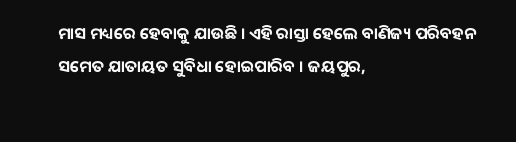ମାସ ମଧ୍ୟରେ ହେବାକୁ ଯାଉଛି । ଏହି ରାସ୍ତା ହେଲେ ବାଣିଜ୍ୟ ପରିବହନ ସମେତ ଯାତାୟତ ସୁବିଧା ହୋଇପାରିବ । ଜୟପୁର,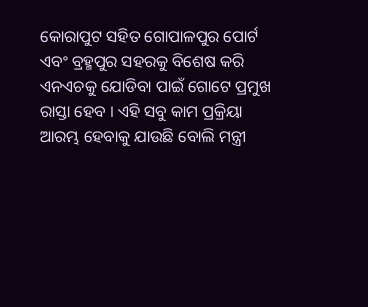କୋରାପୁଟ ସହିତ ଗୋପାଳପୁର ପୋର୍ଟ ଏବଂ ବ୍ରହ୍ମପୁର ସହରକୁ ବିଶେଷ କରି ଏନଏଚକୁ ଯୋଡିବା ପାଇଁ ଗୋଟେ ପ୍ରମୁଖ ରାସ୍ତା ହେବ । ଏହି ସବୁ କାମ ପ୍ରକ୍ରିୟା ଆରମ୍ଭ ହେବାକୁ ଯାଉଛି ବୋଲି ମନ୍ତ୍ରୀ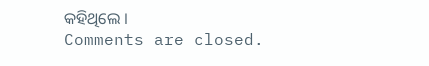କହିଥିଲେ ।
Comments are closed.